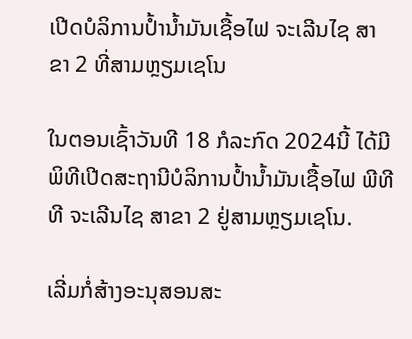ເປີດບໍລິການປໍ້ານໍ້າມັນເຊື້ອໄຟ ຈະເລີນໄຊ ສາຂາ 2 ທີ່ສາມຫຼຽມເຊໂນ

ໃນຕອນເຊົ້າວັນທີ 18 ກໍລະກົດ 2024ນີ້ ໄດ້ມີພິທີເປີດສະຖານີບໍລິການປໍ້ານໍ້າມັນເຊື້ອໄຟ ພີທີທີ ຈະເລີນໄຊ ສາຂາ 2 ຢູ່ສາມຫຼຽມເຊໂນ.

ເລີ່ມກໍ່ສ້າງອະນຸສອນສະ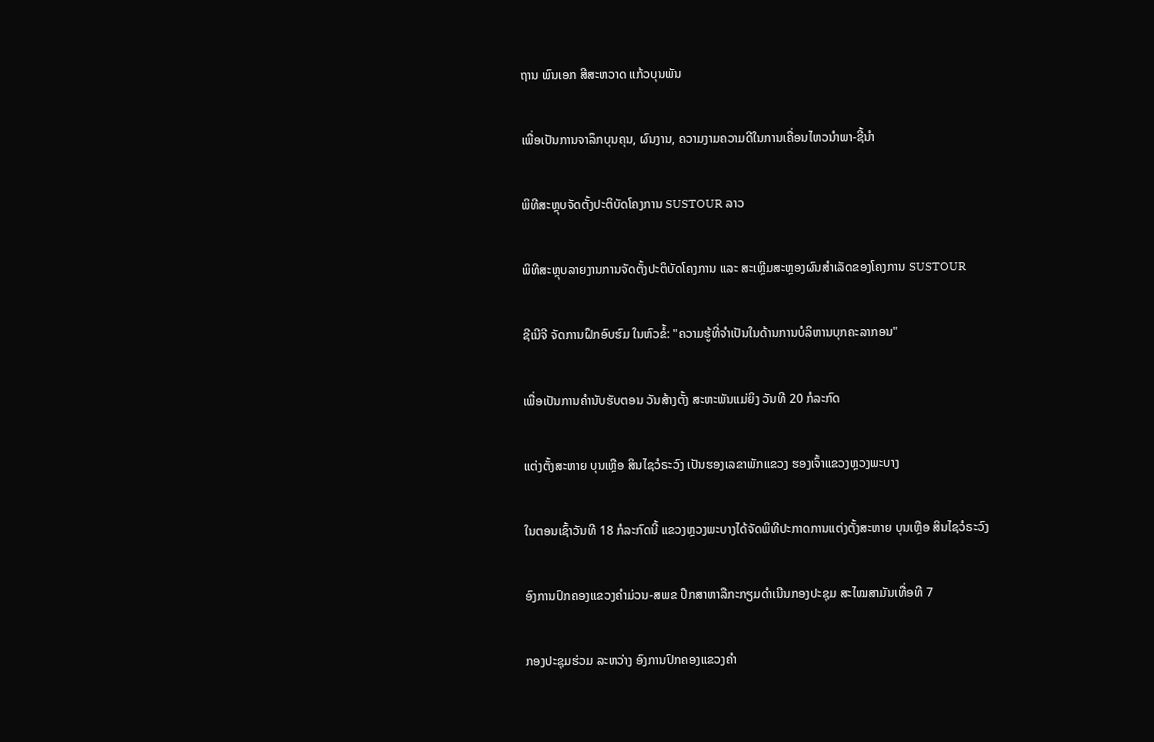ຖານ ພົນເອກ ສີສະຫວາດ ແກ້ວບຸນພັນ

ເພື່ອເປັນການຈາລຶກບຸນຄຸນ, ຜົນງານ, ຄວາມງາມຄວາມດີໃນການເຄື່ອນໄຫວນຳພາ-ຊີ້ນຳ

ພິທີສະຫຼຸບຈັດຕັ້ງປະຕິບັດໂຄງການ SUSTOUR ລາວ

ພິທີສະຫຼຸບລາຍງານການຈັດຕັ້ງປະຕິບັດໂຄງການ ແລະ ສະເຫຼີມສະຫຼອງຜົນສຳເລັດຂອງໂຄງການ SUSTOUR

ຊີເນີຈີ ຈັດການຝຶກອົບຮົມ ໃນຫົວຂໍ້: "ຄວາມຮູ້ທີ່ຈໍາເປັນໃນດ້ານການບໍລິຫານບຸກຄະລາກອນ"

ເພື່ອເປັນການຄໍານັບຮັບຕອນ ວັນສ້າງຕັ້ງ ສະຫະພັນແມ່ຍິງ ວັນທີ 20 ກໍລະກົດ

ແຕ່ງຕັ້ງສະຫາຍ ບຸນເຫຼືອ ສິນໄຊວໍຣະວົງ ເປັນຮອງເລຂາພັກແຂວງ ຮອງເຈົ້າແຂວງຫຼວງພະບາງ

ໃນຕອນເຊົ້າວັນທີ 18 ກໍລະກົດນີ້ ແຂວງຫຼວງພະບາງໄດ້ຈັດພິທີປະກາດການແຕ່ງຕັ້ງສະຫາຍ ບຸນເຫຼືອ ສິນໄຊວໍຣະວົງ

ອົງການປົກຄອງແຂວງຄໍາມ່ວນ-ສພຂ ປຶກສາຫາລືກະກຽມດຳເນີນກອງປະຊຸມ ສະໄໝສາມັນເທື່ອທີ 7

ກອງປະຊຸມຮ່ວມ ລະຫວ່າງ ອົງການປົກຄອງແຂວງຄໍາ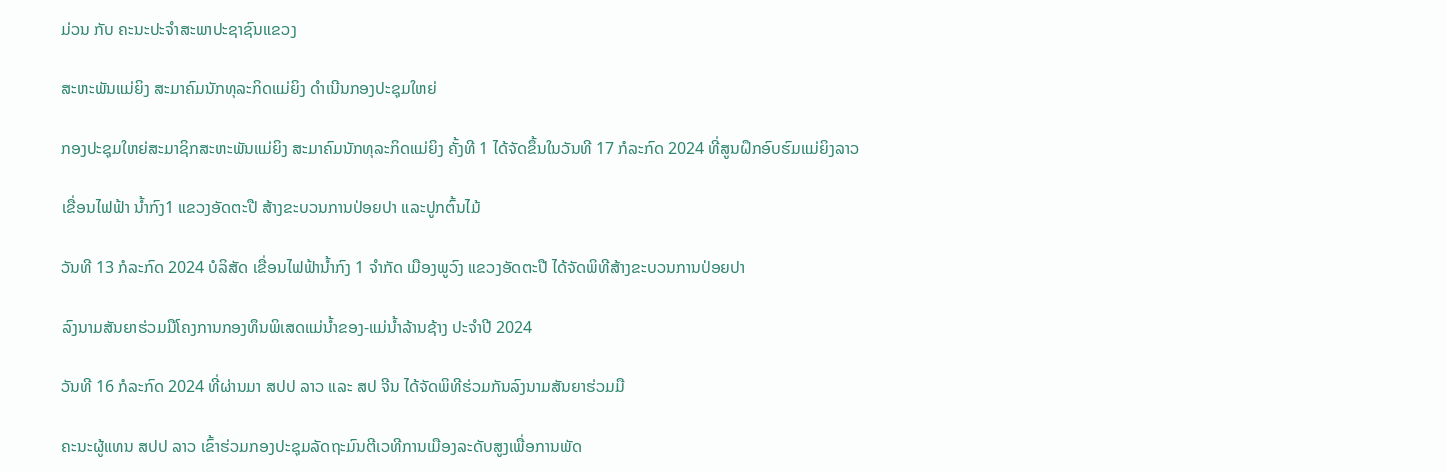ມ່ວນ ກັບ ຄະນະປະຈໍາສະພາປະຊາຊົນແຂວງ

ສະຫະພັນແມ່ຍິງ ສະມາຄົມນັກທຸລະກິດແມ່ຍິງ ດຳເນີນກອງປະຊຸມໃຫຍ່

ກອງປະຊຸມໃຫຍ່ສະມາຊິກສະຫະພັນແມ່ຍິງ ສະມາຄົມນັກທຸລະກິດແມ່ຍິງ ຄັ້ງທີ 1 ໄດ້ຈັດຂຶ້ນໃນວັນທີ 17 ກໍລະກົດ 2024 ທີ່ສູນຝຶກອົບຮົມແມ່ຍິງລາວ

ເຂື່ອນໄຟຟ້າ ນໍ້າກົງ1 ແຂວງອັດຕະປື ສ້າງຂະບວນການປ່ອຍປາ ແລະປູກຕົ້ນໄມ້

ວັນທີ 13 ກໍລະກົດ 2024 ບໍລິສັດ ເຂື່ອນໄຟຟ້ານໍ້າກົງ 1 ຈຳກັດ ເມືອງພູວົງ ແຂວງອັດຕະປື ໄດ້ຈັດພິທີສ້າງຂະບວນການປ່ອຍປາ

ລົງນາມສັນຍາຮ່ວມມືໂຄງການກອງທຶນພິເສດແມ່ນໍ້າຂອງ-ແມ່ນໍ້າລ້ານຊ້າງ ປະຈຳປີ 2024

ວັນທີ 16 ກໍລະກົດ 2024 ທີ່ຜ່ານມາ ສປປ ລາວ ແລະ ສປ ຈີນ ໄດ້ຈັດພິທີຮ່ວມກັນລົງນາມສັນຍາຮ່ວມມື

ຄະນະຜູ້ແທນ ສປປ ລາວ ເຂົ້າຮ່ວມກອງປະຊຸມລັດຖະມົນຕີເວທີການເມືອງລະດັບສູງເພື່ອການພັດ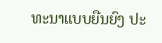ທະນາແບບຍືນຍົງ ປະ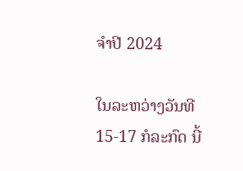ຈໍາປີ 2024

ໃນລະຫວ່າງວັນທີ 15-17 ກໍລະກົດ ນີ້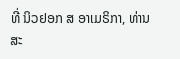ທີ່ ນິວຢອກ ສ ອາເມຣິກາ, ທ່ານ ສະ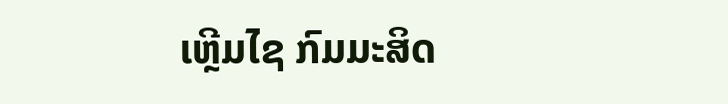ເຫຼີມໄຊ ກົມມະສິດ